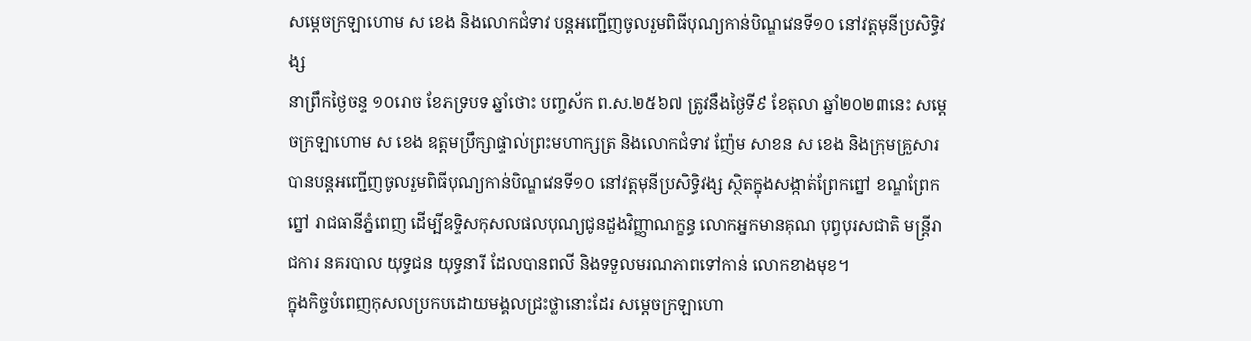សម្ដេចក្រឡាហោម ស ខេង និងលោកជំទាវ បន្តអញ្ជើញចូលរួមពិធីបុណ្យកាន់បិណ្ឌវេនទី១០ នៅវត្តមុនីប្រសិទ្ធិវង្ស
នាព្រឹកថ្ងៃចន្ទ ១០រោច ខែភទ្របទ ឆ្នាំថោះ បញ្ចស័ក ព.ស.២៥៦៧ ត្រូវនឹងថ្ងៃទី៩ ខែតុលា ឆ្នាំ២០២៣នេះ សម្ដេចក្រឡាហោម ស ខេង ឧត្តមប្រឹក្សាផ្ទាល់ព្រះមហាក្សត្រ និងលោកជំទាវ ញ៉ែម សាខន ស ខេង និងក្រុមគ្រួសារ បានបន្តអញ្ជើញចូលរួមពិធីបុណ្យកាន់បិណ្ឌវេនទី១០ នៅវត្តមុនីប្រសិទ្ធិវង្ស ស្ថិតក្នុងសង្កាត់ព្រែកព្នៅ ខណ្ឌព្រែកព្នៅ រាជធានីភ្នំពេញ ដើម្បីឧទ្ទិសកុសលផលបុណ្យជូនដួងវិញ្ញាណក្ខន្ធ លោកអ្នកមានគុណ បុព្វបុរសជាតិ មន្ត្រីរាជការ នគរបាល យុទ្ធជន យុទ្ធនារី ដែលបានពលី និងទទួលមរណភាពទៅកាន់ លោកខាងមុខ។
ក្នុងកិច្ចបំពេញកុសលប្រកបដោយមង្គលជ្រះថ្លានោះដែរ សម្ដេចក្រឡាហោ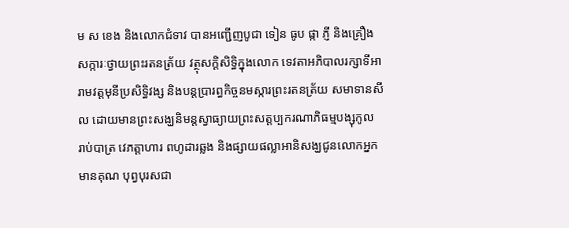ម ស ខេង និងលោកជំទាវ បានអញ្ជើញបូជា ទៀន ធូប ផ្កា ភ្ញី និងគ្រឿងសក្ការៈថ្វាយព្រះរតនត្រ័យ វត្ថុសក្ដិសិទ្ធិក្នុងលោក ទេវតាអភិបាលរក្សាទីអារាមវត្តមុនីប្រសិទ្ធិវង្ស និងបន្តប្រារព្ធកិច្ចនមស្ការព្រះរតនត្រ័យ សមាទានសីល ដោយមានព្រះសង្ឃនិមន្តស្វាធ្យាយព្រះសត្តប្បករណាភិធម្មបង្សុកូល រាប់បាត្រ វេភត្តាហារ ពហូដារឆ្លង និងផ្សាយផល្លាអានិសង្ឃជូនលោកអ្នកមានគុណ បុព្វបុរសជា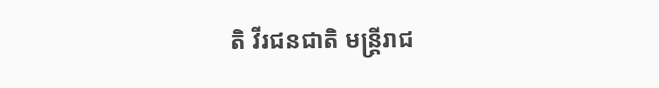តិ វីរជនជាតិ មន្ត្រីរាជ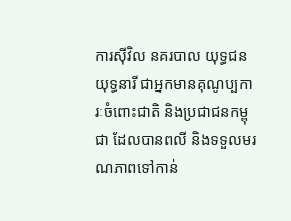ការស៊ីវិល នគរបាល យុទ្ធជន យុទ្ធនារី ជាអ្នកមានគុណូប្បការៈចំពោះជាតិ និងប្រជាជនកម្ពុជា ដែលបានពលី និងទទួលមរណភាពទៅកាន់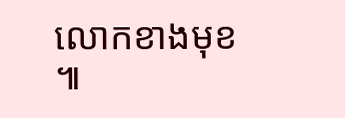លោកខាងមុខ ៕